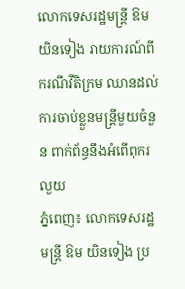លោកទេសរដ្ឋមន្ត្រី ឱម យិនទៀង រាយការណ៍ពីករណីវីតិក្រម ឈានដល់ការចាប់ខ្លួនមន្ត្រីមួយចំនួន ពាក់ព័ន្ធនឹងអំពើពុករលួយ
ភ្នំពេញ៖ លោកទេសរដ្ឋមន្ត្រី ឱម យិនទៀង ប្រ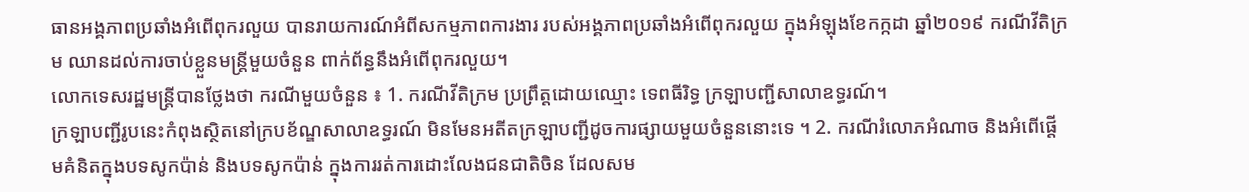ធានអង្គភាពប្រឆាំងអំពើពុករលួយ បានរាយការណ៍អំពីសកម្មភាពការងារ របស់អង្គភាពប្រឆាំងអំពើពុករលួយ ក្នុងអំឡុងខែកក្កដា ឆ្នាំ២០១៩ ករណីវីតិក្រម ឈានដល់ការចាប់ខ្លួនមន្ត្រីមួយចំនួន ពាក់ព័ន្ធនឹងអំពើពុករលួយ។
លោកទេសរដ្ឋមន្ត្រីបានថ្លែងថា ករណីមួយចំនួន ៖ 1. ករណីវីតិក្រម ប្រព្រឹត្តដោយឈ្មោះ ទេពធីរិទ្ធ ក្រឡាបញ្ជីសាលាឧទ្ធរណ៍។
ក្រឡាបញ្ជីរូបនេះកំពុងស្ថិតនៅក្របខ័ណ្ឌសាលាឧទ្ធរណ៍ មិនមែនអតីតក្រឡាបញ្ជីដូចការផ្សាយមួយចំនួននោះទេ ។ 2. ករណីរំលោភអំណាច និងអំពើផ្តើមគំនិតក្នុងបទសូកប៉ាន់ និងបទសូកប៉ាន់ ក្នុងការរត់ការដោះលែងជនជាតិចិន ដែលសម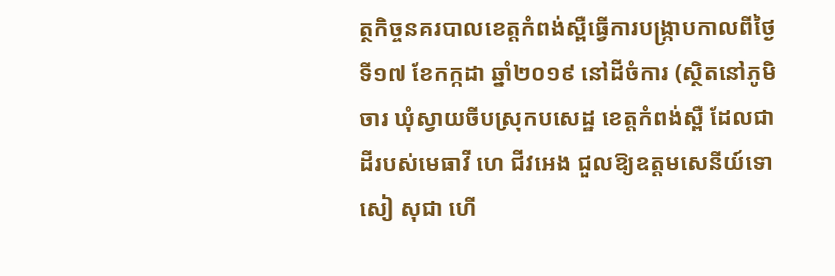ត្ថកិច្ចនគរបាលខេត្តកំពង់ស្ពឺធ្វើការបង្ក្រាបកាលពីថ្ងៃទី១៧ ខែកក្កដា ឆ្នាំ២០១៩ នៅដីចំការ (ស្ថិតនៅភូមិចារ ឃុំស្វាយចីបស្រុកបសេដ្ឋ ខេត្តកំពង់ស្ពឺ ដែលជាដីរបស់មេធាវី ហេ ជីវអេង ជួលឱ្យឧត្តមសេនីយ៍ទោសៀ សុជា ហើ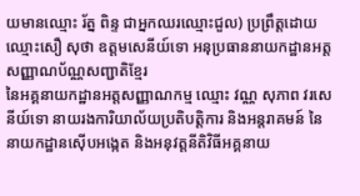យមានឈ្មោះ រ័ត្ន ពិន្ទ ជាអ្នកឈរឈ្មោះជួល) ប្រព្រឹត្តដោយឈ្មោះសឿ សុថា ឧត្តមសេនីយ៍ទោ អនុប្រធាននាយកដ្ឋានអត្តសញ្ញាណប័ណ្ណសញ្ជាតិខ្មែរ
នៃអគ្គនាយកដ្ឋានអត្តសញ្ញាណកម្ម ឈ្មោះ វណ្ណ សុភាព វរសេនីយ៍ទោ នាយរងការិយាល័យប្រតិបត្តិការ និងអន្តរាគមន៍ នៃនាយកដ្ឋានស៊ើបអង្កេត និងអនុវត្តនីតិវិធីអគ្គនាយ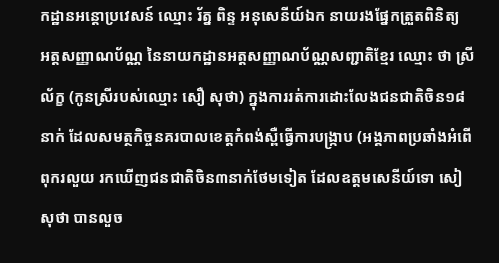កដ្ឋានអន្តោប្រវេសន៍ ឈ្មោះ រ័ត្ន ពិន្ទ អនុសេនីយ៍ឯក នាយរងផ្នែកត្រួតពិនិត្យ
អត្តសញ្ញាណប័ណ្ណ នៃនាយកដ្ឋានអត្តសញ្ញាណប័ណ្ណសញ្ជាតិខ្មែរ ឈ្មោះ ថា ស្រីល័ក្ខ (កូនស្រីរបស់ឈ្មោះ សឿ សុថា) ក្នុងការរត់ការដោះលែងជនជាតិចិន១៨នាក់ ដែលសមត្ថកិច្ចនគរបាលខេត្តកំពង់ស្ពឺធ្វើការបង្ក្រាប (អង្គភាពប្រឆាំងអំពើពុករលួយ រកឃើញជនជាតិចិន៣នាក់ថែមទៀត ដែលឧត្តមសេនីយ៍ទោ សៀ សុថា បានលួច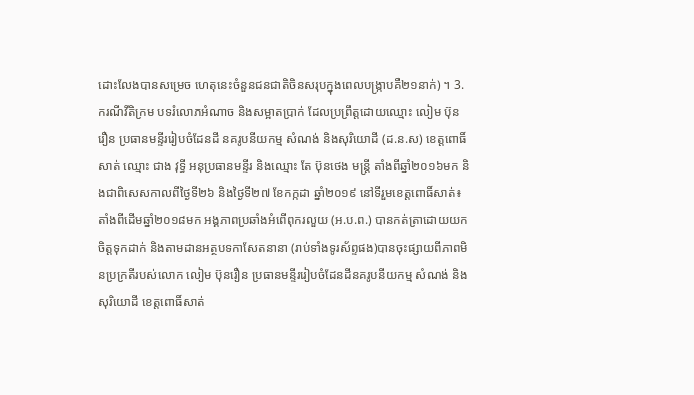ដោះលែងបានសម្រេច ហេតុនេះចំនួនជនជាតិចិនសរុបក្នុងពេលបង្ក្រាបគឺ២១នាក់) ។ 3. ករណីវីតិក្រម បទរំលោភអំណាច និងសម្អាតប្រាក់ ដែលប្រព្រឹត្តដោយឈ្មោះ លៀម ប៊ុនរឿន ប្រធានមន្ទីររៀបចំដែនដី នគរូបនីយកម្ម សំណង់ និងសុរិយោដី (ដ.ន.ស) ខេត្តពោធិ៍សាត់ ឈ្មោះ ជាង វុទ្ធី អនុប្រធានមន្ទីរ និងឈ្មោះ តែ ប៊ុនថេង មន្ត្រី តាំងពីឆ្នាំ២០១៦មក និងជាពិសេសកាលពីថ្ងៃទី២៦ និងថ្ងៃទី២៧ ខែកក្កដា ឆ្នាំ២០១៩ នៅទីរួមខេត្តពោធិ៍សាត់៖
តាំងពីដើមឆ្នាំ២០១៨មក អង្គភាពប្រឆាំងអំពើពុករលួយ (អ.ប.ព.) បានកត់ត្រាដោយយកចិត្តទុកដាក់ និងតាមដានអត្ថបទកាសែតនានា (រាប់ទាំងទូរស័ព្ទផង)បានចុះផ្សាយពីភាពមិនប្រក្រតីរបស់លោក លៀម ប៊ុនរឿន ប្រធានមន្ទីររៀបចំដែនដីនគរូបនីយកម្ម សំណង់ និងសុរិយោដី ខេត្តពោធិ៍សាត់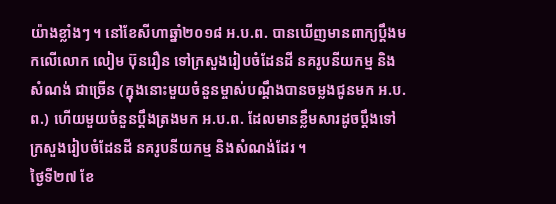យ៉ាងខ្លាំងៗ ។ នៅខែសីហាឆ្នាំ២០១៨ អ.ប.ព. បានឃើញមានពាក្យប្តឹងមកលើលោក លៀម ប៊ុនរឿន ទៅក្រសួងរៀបចំដែនដី នគរូបនីយកម្ម និងសំណង់ ជាច្រើន (ក្នុងនោះមួយចំនួនម្ចាស់បណ្តឹងបានចម្លងជូនមក អ.ប.ព.) ហើយមួយចំនួនប្តឹងត្រងមក អ.ប.ព. ដែលមានខ្លឹមសារដូចប្ដឹងទៅក្រសួងរៀបចំដែនដី នគរូបនីយកម្ម និងសំណង់ដែរ ។
ថ្ងៃទី២៧ ខែ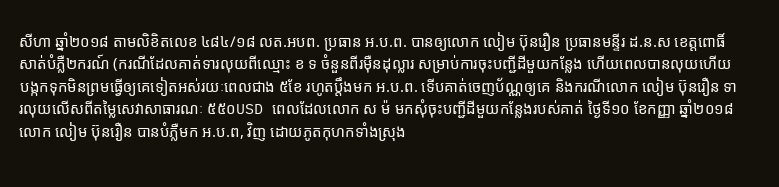សីហា ឆ្នាំ២០១៨ តាមលិខិតលេខ ៤៨៤/១៨ លត.អបព. ប្រធាន អ.ប.ព. បានឲ្យលោក លៀម ប៊ុនរឿន ប្រធានមន្ទីរ ដ.ន.ស ខេត្តពោធិ៍សាត់បំភ្លឺ២ករណ៍ (ករណីដែលគាត់ទារលុយពីឈ្មោះ ខ ទ ចំនួនពីរម៉ឺនដុល្លារ សម្រាប់ការចុះបញ្ជីដីមួយកន្លែង ហើយពេលបានលុយហើយបង្កកទុកមិនព្រមធ្វើឲ្យគេទៀតអស់រយៈពេលជាង ៥ខែ រហូតប្តឹងមក អ.ប.ព. ទើបគាត់ចេញប័ណ្ណឲ្យគេ និងករណីលោក លៀម ប៊ុនរឿន ទារលុយលើសពីតម្លៃសេវាសាធារណៈ ៥៥០USD ពេលដែលលោក ស ម៉ មកសុំចុះបញ្ជីដីមួយកន្លែងរបស់គាត់ ថ្ងៃទី១០ ខែកញ្ញា ឆ្នាំ២០១៨ លោក លៀម ប៊ុនរឿន បានបំភ្លឺមក អ.ប.ព, វិញ ដោយភូតកុហកទាំងស្រុង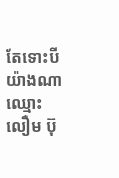តែទោះបីយ៉ាងណា ឈ្មោះ លឿម ប៊ុ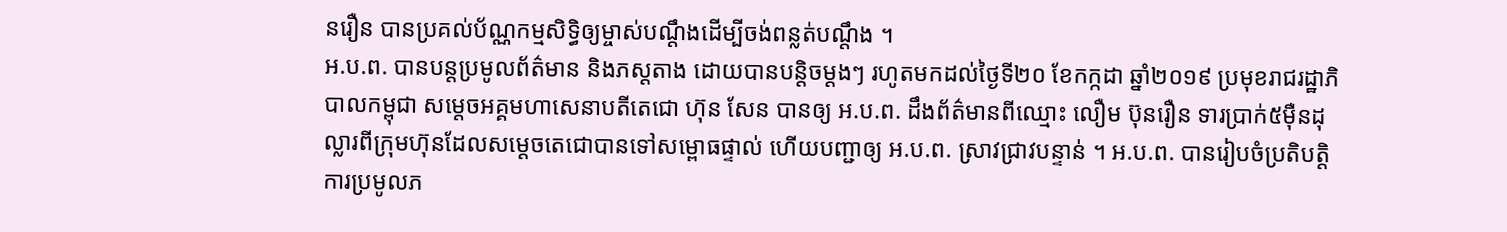នរឿន បានប្រគល់ប័ណ្ណកម្មសិទ្ធិឲ្យម្ចាស់បណ្តឹងដើម្បីចង់ពន្លត់បណ្ដឹង ។
អ.ប.ព. បានបន្តប្រមូលព័ត៌មាន និងភស្តតាង ដោយបានបន្តិចម្តងៗ រហូតមកដល់ថ្ងៃទី២០ ខែកក្កដា ឆ្នាំ២០១៩ ប្រមុខរាជរដ្ឋាភិបាលកម្ពុជា សម្តេចអគ្គមហាសេនាបតីតេជោ ហ៊ុន សែន បានឲ្យ អ.ប.ព. ដឹងព័ត៌មានពីឈ្មោះ លឿម ប៊ុនរឿន ទារប្រាក់៥ម៉ឺនដុល្លារពីក្រុមហ៊ុនដែលសម្តេចតេជោបានទៅសម្ពោធផ្ទាល់ ហើយបញ្ជាឲ្យ អ.ប.ព. ស្រាវជ្រាវបន្ទាន់ ។ អ.ប.ព. បានរៀបចំប្រតិបត្តិការប្រមូលភ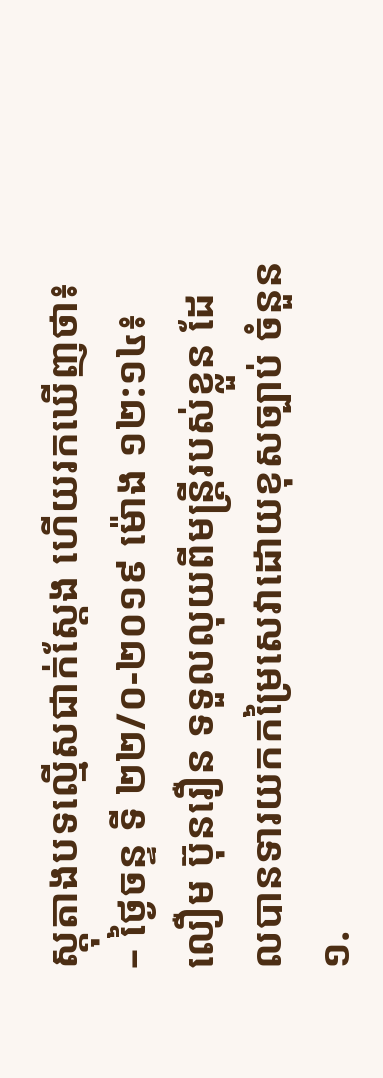ស្តុតាងបទល្មើសជាក់ស្តែង ហើយរកឃើញថា៖
– ថ្ងៃចន្ទ ទី ២២/០-២០១៩ ម៉ោង ១២:១៤៖ លឿម ប៊ុនរឿន ទទួលលុយពីមន្ត្រីរបស់ខ្លួន ដែលបានទារយកកម្រៃសេវាដោយខុសច្បាប់ ចំនួន ១.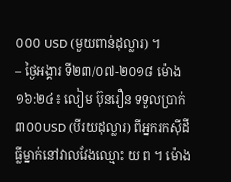០០០ USD (មួយពាន់ដុល្លារ) ។
– ថ្ងៃអង្គារ ទី២៣/០៧-២០១៨ ម៉ោង ១៦:២៤៖ លៀម ប៊ុនរឿន ទទួលប្រាក់ ៣០០USD (បីរយដុល្លារ) ពីអ្នករកស៊ីដីធ្លីម្នាក់នៅវាលវែងឈ្មោះ យ ព ។ ម៉ោង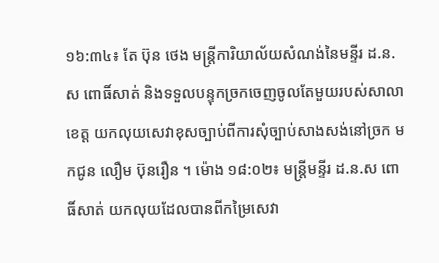១៦:៣៤៖ តែ ប៊ុន ថេង មន្ត្រីការិយាល័យសំណង់នៃមន្ទីរ ដ.ន.ស ពោធិ៍សាត់ និងទទួលបន្ទុកច្រកចេញចូលតែមួយរបស់សាលាខេត្ត យកលុយសេវាខុសច្បាប់ពីការសុំច្បាប់សាងសង់នៅច្រក មកជូន លឿម ប៊ុនរឿន ។ ម៉ោង ១៨:០២៖ មន្ត្រីមន្ទីរ ដ.ន.ស ពោធិ៍សាត់ យកលុយដែលបានពីកម្រៃសេវា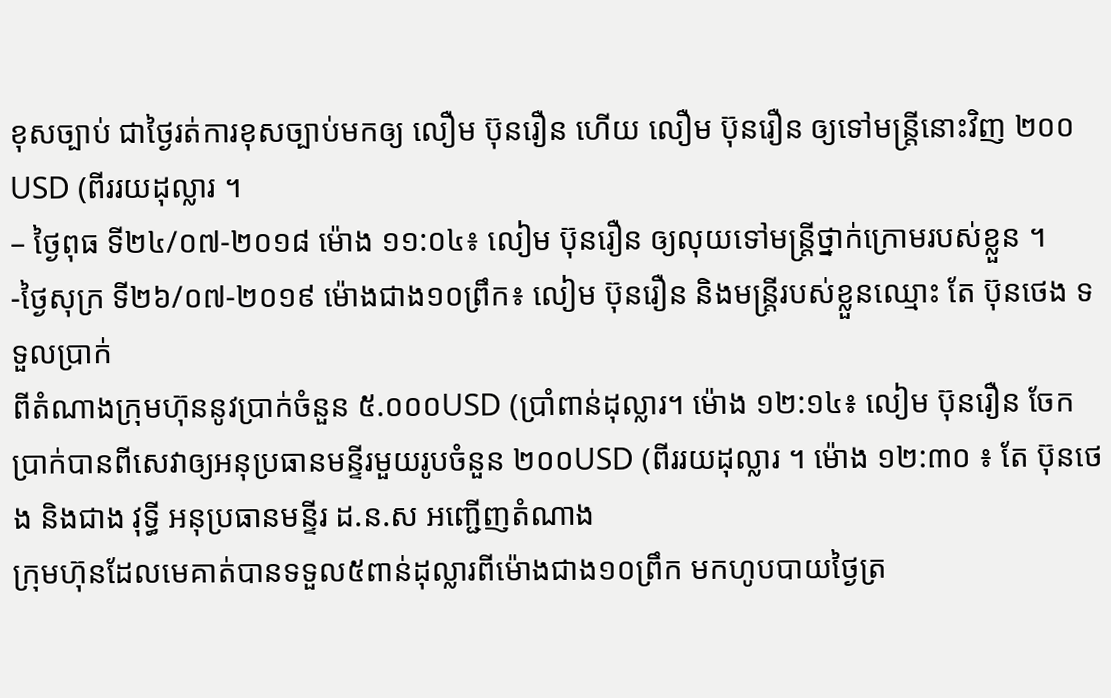ខុសច្បាប់ ជាថ្ងៃរត់ការខុសច្បាប់មកឲ្យ លឿម ប៊ុនរឿន ហើយ លឿម ប៊ុនរឿន ឲ្យទៅមន្ត្រីនោះវិញ ២០០USD (ពីររយដុល្លារ ។
– ថ្ងៃពុធ ទី២៤/០៧-២០១៨ ម៉ោង ១១:០៤៖ លៀម ប៊ុនរឿន ឲ្យលុយទៅមន្ត្រីថ្នាក់ក្រោមរបស់ខ្លួន ។
-ថ្ងៃសុក្រ ទី២៦/០៧-២០១៩ ម៉ោងជាង១០ព្រឹក៖ លៀម ប៊ុនរឿន និងមន្ត្រីរបស់ខ្លួនឈ្មោះ តែ ប៊ុនថេង ទទួលប្រាក់
ពីតំណាងក្រុមហ៊ុននូវប្រាក់ចំនួន ៥.០០០USD (ប្រាំពាន់ដុល្លារ។ ម៉ោង ១២:១៤៖ លៀម ប៊ុនរឿន ចែកប្រាក់បានពីសេវាឲ្យអនុប្រធានមន្ទីរមួយរូបចំនួន ២០០USD (ពីររយដុល្លារ ។ ម៉ោង ១២:៣០ ៖ តែ ប៊ុនថេង និងជាង វុទ្ធី អនុប្រធានមន្ទីរ ដ.ន.ស អញ្ជើញតំណាង
ក្រុមហ៊ុនដែលមេគាត់បានទទួល៥ពាន់ដុល្លារពីម៉ោងជាង១០ព្រឹក មកហូបបាយថ្ងៃត្រ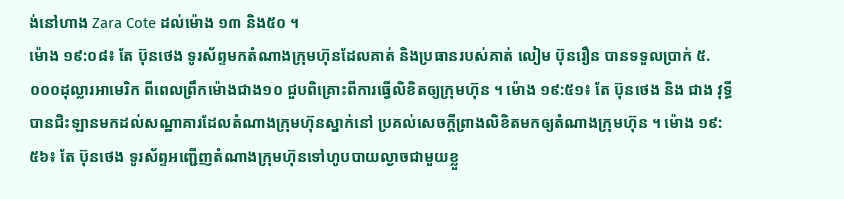ង់នៅហាង Zara Cote ដល់ម៉ោង ១៣ និង៥០ ។
ម៉ោង ១៩:០៨៖ តែ ប៊ុនថេង ទូរស័ព្ទមកតំណាងក្រុមហ៊ុនដែលគាត់ និងប្រធានរបស់គាត់ លៀម ប៊ុនរឿន បានទទួលប្រាក់ ៥.០០០ដុល្លារអាមេរិក ពីពេលព្រឹកម៉ោងជាង១០ ជួបពិគ្រោះពីការធ្វើលិខិតឲ្យក្រុមហ៊ុន ។ ម៉ោង ១៩:៥១៖ តែ ប៊ុនថេង និង ជាង វុទ្ធី បានជិះឡានមកដល់សណ្ឋាគារដែលតំណាងក្រុមហ៊ុនស្នាក់នៅ ប្រគល់សេចក្តីព្រាងលិខិតមកឲ្យតំណាងក្រុមហ៊ុន ។ ម៉ោង ១៩:៥៦៖ តែ ប៊ុនថេង ទូរស័ព្ទអញ្ជើញតំណាងក្រុមហ៊ុនទៅហូបបាយល្ងាចជាមួយខ្លួ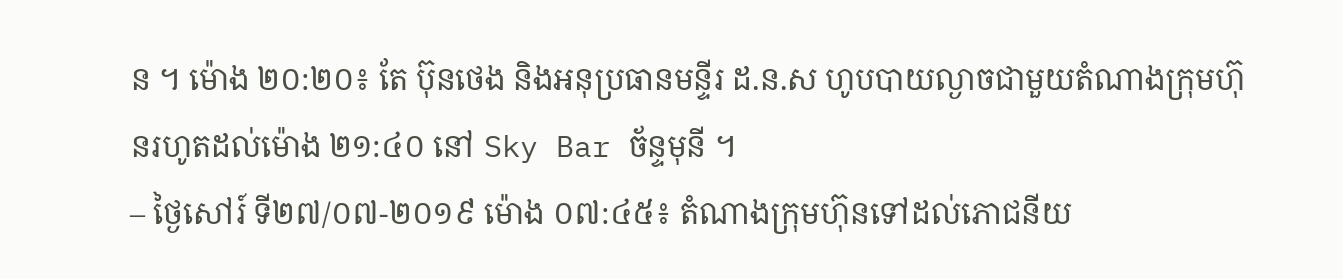ន ។ ម៉ោង ២០:២០៖ តែ ប៊ុនថេង និងអនុប្រធានមន្ទីរ ដ.ន.ស ហូបបាយល្ងាចជាមួយតំណាងក្រុមហ៊ុនរហូតដល់ម៉ោង ២១:៤០ នៅ Sky Bar ច័ន្ទមុនី ។
– ថ្ងៃសៅរ៍ ទី២៧/០៧-២០១៩ ម៉ោង ០៧:៤៥៖ តំណាងក្រុមហ៊ុនទៅដល់ភោជនីយ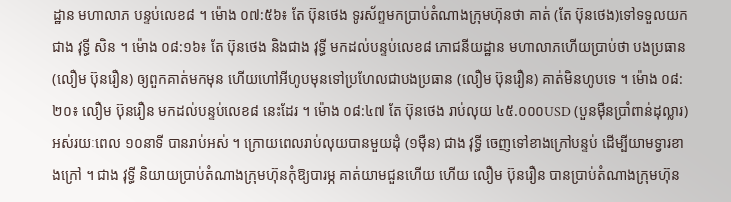ដ្ឋាន មហាលាភ បន្ទប់លេខ៨ ។ ម៉ោង ០៧:៥៦៖ តែ ប៊ុនថេង ទូរស័ព្ទមកប្រាប់តំណាងក្រុមហ៊ុនថា គាត់ (តែ ប៊ុនថេង)ទៅទទួលយក ជាង វុទ្ធី សិន ។ ម៉ោង ០៨:១៦៖ តែ ប៊ុនថេង និងជាង វុទ្ធី មកដល់បន្ទប់លេខ៨ ភោជនីយដ្ឋាន មហាលាភហើយប្រាប់ថា បងប្រធាន (លឿម ប៊ុនរឿន) ឲ្យពួកគាត់មកមុន ហើយហៅអីហូបមុនទៅប្រហែលជាបងប្រធាន (លឿម ប៊ុនរឿន) គាត់មិនហូបទេ ។ ម៉ោង ០៨:២០៖ លឿម ប៊ុនរឿន មកដល់បន្ទប់លេខ៨ នេះដែរ ។ ម៉ោង ០៨:៤៧ តែ ប៊ុនថេង រាប់លុយ ៤៥.០០០USD (បួនម៉ឺនប្រាំពាន់ដុល្លារ) អស់រយៈពេល ១០នាទី បានរាប់អស់ ។ ក្រោយពេលរាប់លុយបានមួយដុំ (១ម៉ឺន) ជាង វុទ្ធី ចេញទៅខាងក្រៅបន្ទប់ ដើម្បីយាមទ្វារខាងក្រៅ ។ ជាង វុទ្ធី និយាយប្រាប់តំណាងក្រុមហ៊ុនកុំឱ្យបារម្ភ គាត់យាមជួនហើយ ហើយ លឿម ប៊ុនរឿន បានប្រាប់តំណាងក្រុមហ៊ុន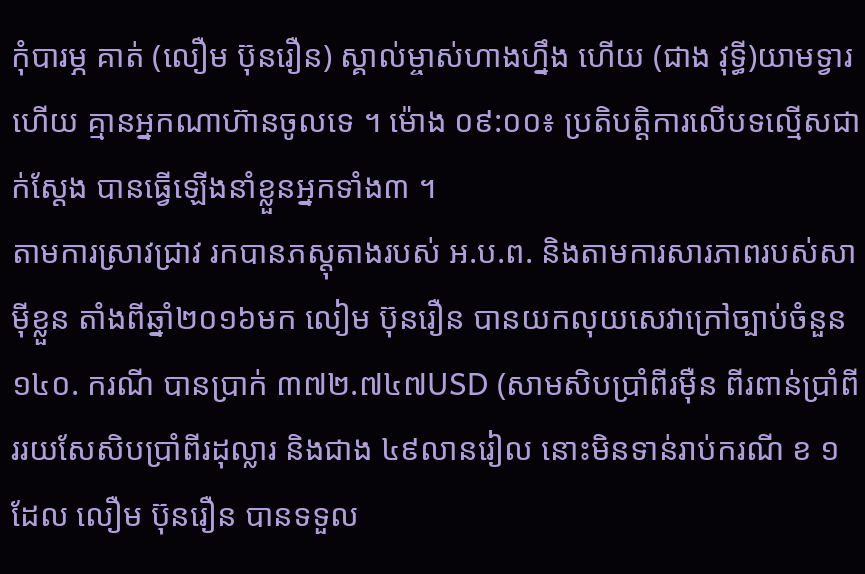កុំបារម្ភ គាត់ (លឿម ប៊ុនរឿន) ស្គាល់ម្ចាស់ហាងហ្នឹង ហើយ (ជាង វុទ្ធី)យាមទ្វារហើយ គ្មានអ្នកណាហ៊ានចូលទេ ។ ម៉ោង ០៩:០០៖ ប្រតិបត្តិការលើបទល្មើសជាក់ស្តែង បានធ្វើឡើងនាំខ្លួនអ្នកទាំង៣ ។
តាមការស្រាវជ្រាវ រកបានភស្តុតាងរបស់ អ.ប.ព. និងតាមការសារភាពរបស់សាម៉ីខ្លួន តាំងពីឆ្នាំ២០១៦មក លៀម ប៊ុនរឿន បានយកលុយសេវាក្រៅច្បាប់ចំនួន ១៤០. ករណី បានប្រាក់ ៣៧២.៧៤៧USD (សាមសិបប្រាំពីរម៉ឺន ពីរពាន់ប្រាំពីររយសែសិបប្រាំពីរដុល្លារ និងជាង ៤៩លានរៀល នោះមិនទាន់រាប់ករណី ខ ១ ដែល លឿម ប៊ុនរឿន បានទទួល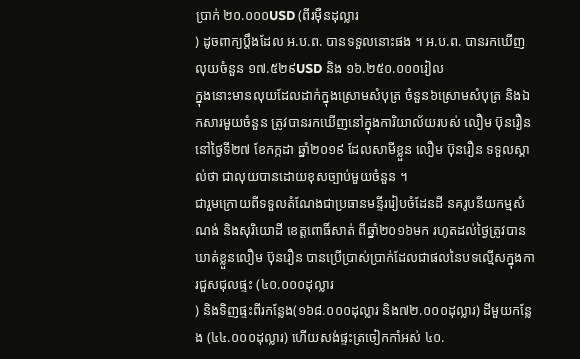ប្រាក់ ២០.០០០USD (ពីរម៉ឺនដុល្លារ
) ដូចពាក្យប្តឹងដែល អ.ប.ព. បានទទួលនោះផង ។ អ.ប.ព. បានរកឃើញលុយចំនួន ១៧.៥២៩USD និង ១៦.២៥០.០០០រៀល
ក្នុងនោះមានលុយដែលដាក់ក្នុងស្រោមសំបុត្រ ចំនួន៦ស្រោមសំបុត្រ និងឯកសារមួយចំនួន ត្រូវបានរកឃើញនៅក្នុងការិយាល័យរបស់ លឿម ប៊ុនរឿន នៅថ្ងៃទី២៧ ខែកក្កដា ឆ្នាំ២០១៩ ដែលសាមីខ្លួន លឿម ប៊ុនរឿន ទទួលស្គាល់ថា ជាលុយបានដោយខុសច្បាប់មួយចំនួន ។
ជារួមក្រោយពីទទួលតំណែងជាប្រធានមន្ទីររៀបចំដែនដី នគរូបនីយកម្មសំណង់ និងសុរិយោដី ខេត្តពោធិ៍សាត់ ពីឆ្នាំ២០១៦មក រហូតដល់ថ្ងៃត្រូវបានឃាត់ខ្លួនលឿម ប៊ុនរឿន បានប្រើប្រាស់ប្រាក់ដែលជាផលនៃបទល្មើសក្នុងការជួសជុលផ្ទះ (៤០.០០០ដុល្លារ
) និងទិញផ្ទះពីរកន្លែង(១៦៨.០០០ដុល្លារ និង៧២.០០០ដុល្លារ) ដីមួយកន្លែង (៤៤.០០០ដុល្លារ) ហើយសង់ផ្ទះត្រចៀកកាំអស់ ៤០.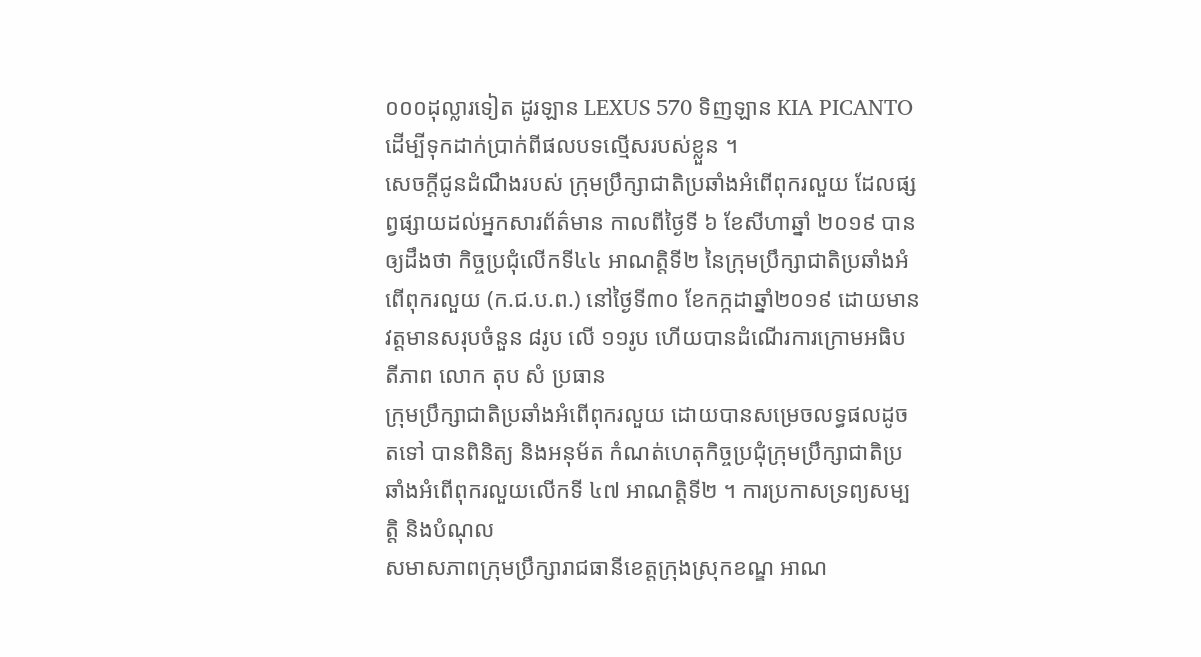០០០ដុល្លារទៀត ដូរឡាន LEXUS 570 ទិញឡាន KIA PICANTO ដើម្បីទុកដាក់ប្រាក់ពីផលបទល្មើសរបស់ខ្លួន ។
សេចក្តីជូនដំណឹងរបស់ ក្រុមប្រឹក្សាជាតិប្រឆាំងអំពើពុករលួយ ដែលផ្សព្វផ្សាយដល់អ្នកសារព័ត៌មាន កាលពីថ្ងៃទី ៦ ខែសីហាឆ្នាំ ២០១៩ បានឲ្យដឹងថា កិច្ចប្រជុំលើកទី៤៤ អាណត្តិទី២ នៃក្រុមប្រឹក្សាជាតិប្រឆាំងអំពើពុករលួយ (ក.ជ.ប.ព.) នៅថ្ងៃទី៣០ ខែកក្កដាឆ្នាំ២០១៩ ដោយមានវត្តមានសរុបចំនួន ៨រូប លើ ១១រូប ហើយបានដំណើរការក្រោមអធិបតីភាព លោក តុប សំ ប្រធាន
ក្រុមប្រឹក្សាជាតិប្រឆាំងអំពើពុករលួយ ដោយបានសម្រេចលទ្ធផលដូចតទៅ បានពិនិត្យ និងអនុម័ត កំណត់ហេតុកិច្ចប្រជុំក្រុមប្រឹក្សាជាតិប្រឆាំងអំពើពុករលួយលើកទី ៤៧ អាណត្តិទី២ ។ ការប្រកាសទ្រព្យសម្បត្តិ និងបំណុល
សមាសភាពក្រុមប្រឹក្សារាជធានីខេត្តក្រុងស្រុកខណ្ឌ អាណ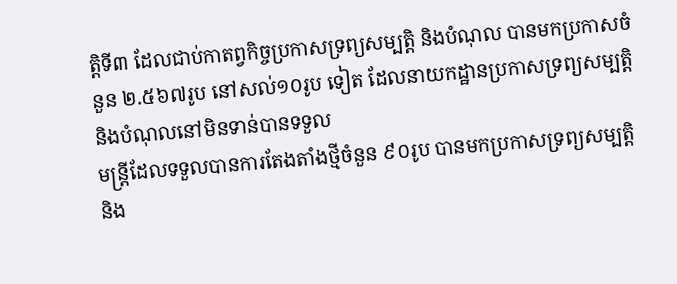ត្តិទី៣ ដែលជាប់កាតព្វកិច្ចប្រកាសទ្រព្យសម្បត្តិ និងបំណុល បានមកប្រកាសចំនួន ២.៥៦៧រូប នៅសល់១០រូប ទៀត ដែលនាយកដ្ឋានប្រកាសទ្រព្យសម្បត្តិ និងបំណុលនៅមិនទាន់បានទទួល
មន្ត្រីដែលទទួលបានការតែងតាំងថ្មីចំនួន ៩០រូប បានមកប្រកាសទ្រព្យសម្បត្តិ និង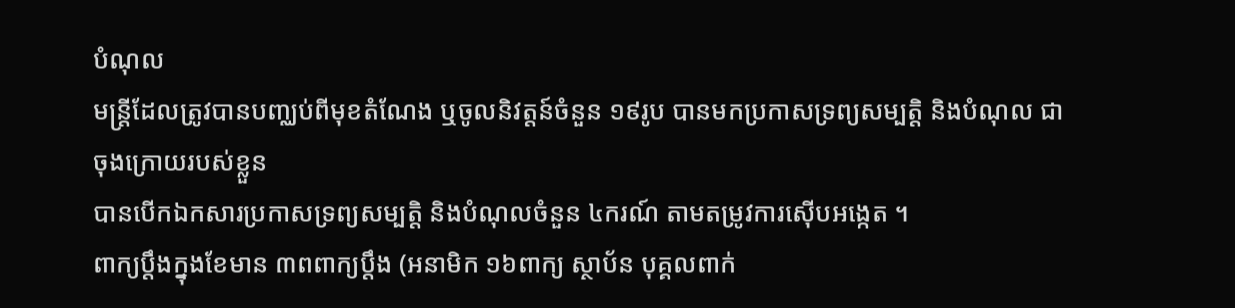បំណុល
មន្ត្រីដែលត្រូវបានបញ្ឈប់ពីមុខតំណែង ឬចូលនិវត្តន៍ចំនួន ១៩រូប បានមកប្រកាសទ្រព្យសម្បត្តិ និងបំណុល ជាចុងក្រោយរបស់ខ្លួន
បានបើកឯកសារប្រកាសទ្រព្យសម្បត្តិ និងបំណុលចំនួន ៤ករណ៍ តាមតម្រូវការស៊ើបអង្កេត ។
ពាក្យប្តឹងក្នុងខែមាន ៣ពពាក្យប្តឹង (អនាមិក ១៦ពាក្យ ស្ថាប័ន បុគ្គលពាក់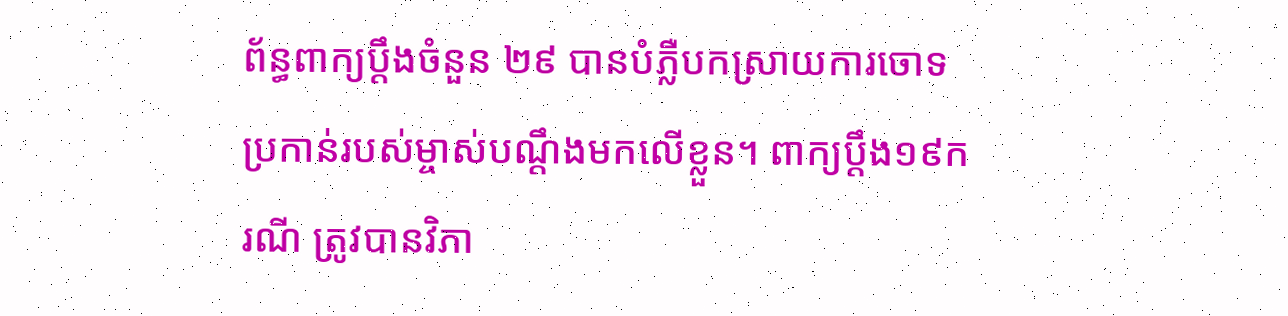ព័ន្ធពាក្យប្តឹងចំនួន ២៩ បានបំភ្លឺបកស្រាយការចោទប្រកាន់របស់ម្ចាស់បណ្តឹងមកលើខ្លួន។ ពាក្យប្តឹង១៩ករណី ត្រូវបានវិភា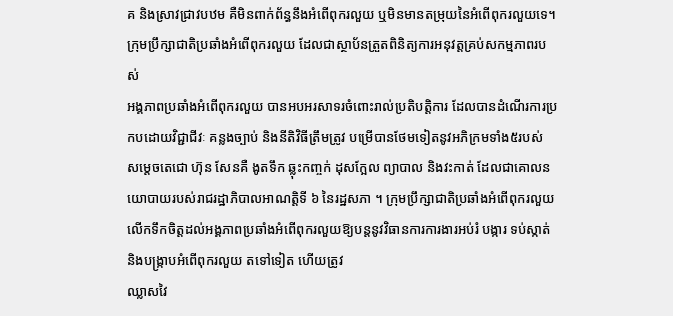គ និងស្រាវជ្រាវបឋម គឺមិនពាក់ព័ន្ធនឹងអំពើពុករលួយ ឬមិនមានតម្រុយនៃអំពើពុករលួយទេ។
ក្រុមប្រឹក្សាជាតិប្រឆាំងអំពើពុករលួយ ដែលជាស្ថាប័នត្រួតពិនិត្យការអនុវត្តគ្រប់សកម្មភាពរបស់
អង្គភាពប្រឆាំងអំពើពុករលួយ បានអបអរសាទរចំពោះរាល់ប្រតិបត្តិការ ដែលបានដំណើរការប្រកបដោយវិជ្ជាជីវៈ គន្លងច្បាប់ និងនីតិវិធីត្រឹមត្រូវ បម្រើបានថែមទៀតនូវអភិក្រមទាំង៥របស់ សម្តេចតេជោ ហ៊ុន សែនគឺ ងូតទឹក ឆ្លុះកញ្ចក់ ដុសក្អែល ព្យាបាល និងវះកាត់ ដែលជាគោលនយោបាយរបស់រាជរដ្ឋាភិបាលអាណត្តិទី ៦ នៃរដ្ឋសភា ។ ក្រុមប្រឹក្សាជាតិប្រឆាំងអំពើពុករលួយលើកទឹកចិត្តដល់អង្គភាពប្រឆាំងអំពើពុករលួយឱ្យបន្តនូវវិធានការការងារអប់រំ បង្ការ ទប់ស្កាត់ និងបង្ក្រាបអំពើពុករលួយ តទៅទៀត ហើយត្រូវ
ឈ្លាសវៃ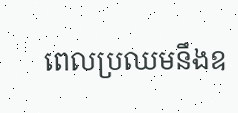ពេលប្រឈមនឹងឧ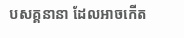បសគ្គនានា ដែលអាចកើត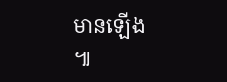មានឡើង ៕